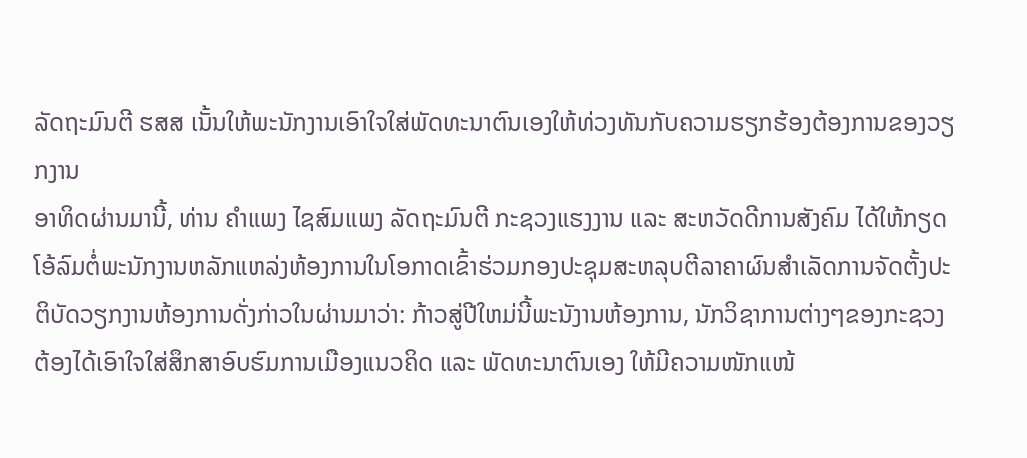ລັດຖະມົນຕີ ຮສສ ເນັ້ນໃຫ້ພະນັກງານເອົາໃຈໃສ່ພັດທະນາຕົນເອງໃຫ້ທ່ວງທັນກັບຄວາມຮຽກຮ້ອງຕ້ອງການຂອງວຽກງານ
ອາທິດຜ່ານມານີ້, ທ່ານ ຄໍາແພງ ໄຊສົມແພງ ລັດຖະມົນຕີ ກະຊວງແຮງງານ ແລະ ສະຫວັດດີການສັງຄົມ ໄດ້ໃຫ້ກຽດໂອ້ລົມຕໍ່ພະນັກງານຫລັກແຫລ່ງຫ້ອງການໃນໂອກາດເຂົ້າຮ່ວມກອງປະຊຸມສະຫລຸບຕີລາຄາຜົນສຳເລັດການຈັດຕັ້ງປະຕິບັດວຽກງານຫ້ອງການດັ່ງກ່າວໃນຜ່ານມາວ່າ: ກ້າວສູ່ປີໃຫມ່ນີ້ພະນັງານຫ້ອງການ, ນັກວິຊາການຕ່າງໆຂອງກະຊວງ ຕ້ອງໄດ້ເອົາໃຈໃສ່ສຶກສາອົບຮົມການເມືອງແນວຄິດ ແລະ ພັດທະນາຕົນເອງ ໃຫ້ມີຄວາມໜັກແໜ້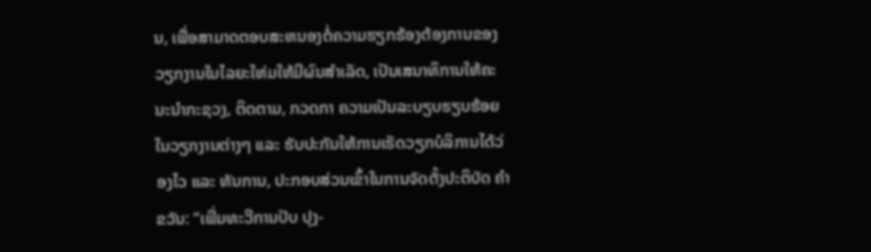ນ, ເພື່ອສາມາດຕອບສະຫນອງຕໍ່ຄວາມຮຽກຮ້ອງຕ້ອງການຂອງວຽກງານໃນໄລຍະໃຫ່ມໃຫ້ມີຜົນສຳເລັດ, ເປັນເສນາທິການໃຫ້ຄະນະນຳກະຊວງ, ຕິດຕາມ, ກວດກາ ຄວາມເປັນລະບຽບຮຽບຮ້ອຍ ໃນວຽກງານຕ່າງໆ ແລະ ຮັບປະກັນໃຫ້ການເຮັດວຽກບໍລິການໄດ້ວ່ອງໄວ ແລະ ທັນການ, ປະກອບສ່ວນເຂົ້າໃນການຈັດຕັ້ງປະຕິບັດ ຄຳຂວັນ: “ເພີ່ມທະວີການປັບ ປຸງ-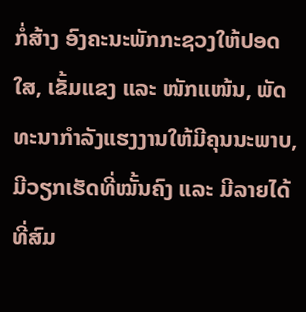ກໍ່ສ້າງ ອົງຄະນະພັກກະຊວງໃຫ້ປອດໃສ, ເຂັ້ມແຂງ ແລະ ໜັກແໜ້ນ, ພັດທະນາກຳລັງແຮງງານໃຫ້ມີຄຸນນະພາບ, ມີວຽກເຮັດທີ່ໝັ້ນຄົງ ແລະ ມີລາຍໄດ້ທີ່ສົມ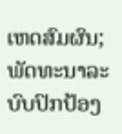ເຫດສົມຜົນ; ພັດທະນາລະບົບປົກປ້ອງ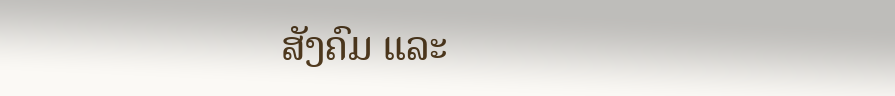ສັງຄົມ ແລະ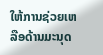ໃຫ້ການຊ່ວຍເຫລືອດ້ານມະນຸດ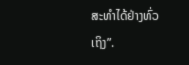ສະທຳໄດ້ຢ່າງທົ່ວເຖິງ”.